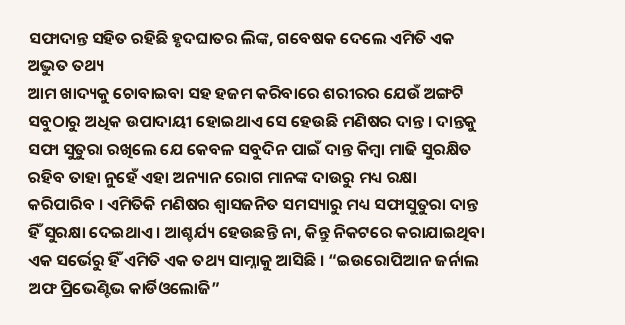ସଫାଦାନ୍ତ ସହିତ ରହିଛି ହୃଦଘାତର ଲିଙ୍କ, ଗବେଷକ ଦେଲେ ଏମିତି ଏକ ଅଦ୍ଭୁତ ତଥ୍ୟ
ଆମ ଖାଦ୍ୟକୁ ଚୋବାଇବା ସହ ହଜମ କରିବାରେ ଶରୀରର ଯେଉଁ ଅଙ୍ଗଟି ସବୁଠାରୁ ଅଧିକ ଉପାଦାୟୀ ହୋଇଥାଏ ସେ ହେଉଛି ମଣିଷର ଦାନ୍ତ । ଦାନ୍ତକୁ ସଫା ସୁତୁରା ରଖିଲେ ଯେ କେବଳ ସବୁଦିନ ପାଇଁ ଦାନ୍ତ କିମ୍ବା ମାଢି ସୁରକ୍ଷିତ ରହିବ ତାହା ନୁହେଁ ଏହା ଅନ୍ୟାନ ରୋଗ ମାନଙ୍କ ଦାଉରୁ ମଧ୍ୟ ରକ୍ଷା କରିପାରିବ । ଏମିତିକି ମଣିଷର ଶ୍ଵାସଜନିତ ସମସ୍ୟାରୁ ମଧ୍ୟ ସଫାସୁତୁରା ଦାନ୍ତ ହିଁ ସୁରକ୍ଷା ଦେଇଥାଏ । ଆଶ୍ଚର୍ଯ୍ୟ ହେଉଛନ୍ତି ନା, କିନ୍ତୁ ନିକଟରେ କରାଯାଇଥିବା ଏକ ସର୍ଭେରୁ ହିଁ ଏମିତି ଏକ ତଥ୍ୟ ସାମ୍ନାକୁ ଆସିଛି । “ଇଉରୋପିଆନ ଜର୍ନାଲ ଅଫ ପ୍ରିଭେଣ୍ଟିଭ କାର୍ଡିଓଲୋଜି”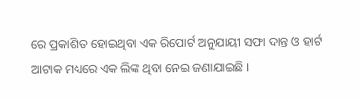ରେ ପ୍ରକାଶିତ ହୋଇଥିବା ଏକ ରିପୋର୍ଟ ଅନୁଯାୟୀ ସଫା ଦାନ୍ତ ଓ ହାର୍ଟ ଆଟାକ ମଧ୍ୟରେ ଏକ ଲିଙ୍କ ଥିବା ନେଇ ଜଣାଯାଇଛି ।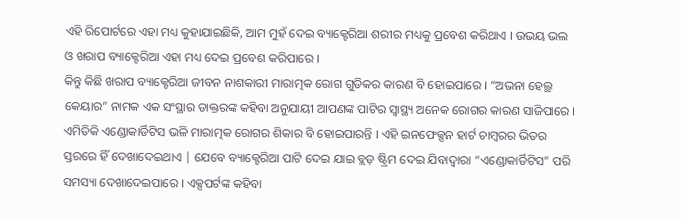ଏହି ରିପୋର୍ଟରେ ଏହା ମଧ୍ୟ କୁହାଯାଇଛିକି, ଆମ ମୁହଁ ଦେଇ ବ୍ୟାକ୍ଟେରିଆ ଶରୀର ମଧ୍ୟକୁ ପ୍ରବେଶ କରିଥାଏ । ଉଭୟ ଭଲ ଓ ଖରାପ ବ୍ୟାକ୍ଟେରିଆ ଏହା ମଧ୍ୟ ଦେଇ ପ୍ରବେଶ କରିପାରେ ।
କିନ୍ତୁ କିଛି ଖରାପ ବ୍ୟାକ୍ଟେରିଆ ଜୀବନ ନାଶକାରୀ ମାରାତ୍ମକ ରୋଗ ଗୁଡିକର କାରଣ ବି ହୋଇପାରେ । “ଅଭନା ହେଲ୍ଥ କେୟାର” ନାମକ ଏକ ସଂସ୍ଥାର ଡାକ୍ତରଙ୍କ କହିବା ଅନୁଯାୟୀ ଆପଣଙ୍କ ପାଟିର ସ୍ୱାସ୍ଥ୍ୟ ଅନେକ ରୋଗର କାରଣ ସାଜିପାରେ । ଏମିତିକି ଏଣ୍ଡୋକାର୍ଡିଟିସ ଭଳି ମାରାତ୍ମକ ରୋଗର ଶିକାର ବି ହୋଇପାରନ୍ତି । ଏହି ଇନଫେକ୍ସନ ହାର୍ଟ ଚାମ୍ବରର ଭିତର ସ୍ତରରେ ହିଁ ଦେଖାଦେଇଥାଏ | ଯେବେ ବ୍ୟାକ୍ଟେରିଆ ପାଟି ଦେଇ ଯାଇ ବ୍ଲଡ଼ ଷ୍ଟ୍ରିମ ଦେଇ ଯିବାଦ୍ୱାରା “ଏଣ୍ଡୋକାର୍ଡିଟିସ” ପରି ସମସ୍ୟା ଦେଖାଦେଇପାରେ । ଏକ୍ସପର୍ଟଙ୍କ କହିବା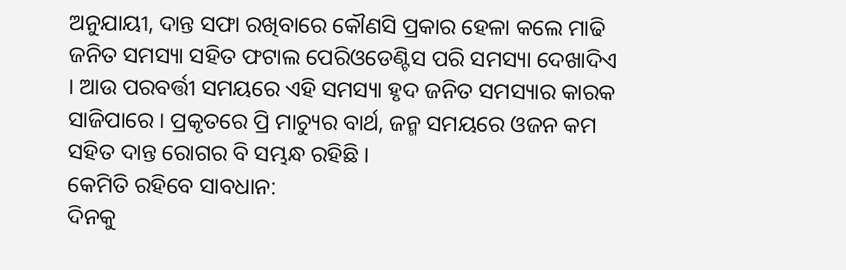ଅନୁଯାୟୀ, ଦାନ୍ତ ସଫା ରଖିବାରେ କୌଣସି ପ୍ରକାର ହେଳା କଲେ ମାଢି ଜନିତ ସମସ୍ୟା ସହିତ ଫଟାଲ ପେରିଓଡେଣ୍ଟିସ ପରି ସମସ୍ୟା ଦେଖାଦିଏ । ଆଉ ପରବର୍ତ୍ତୀ ସମୟରେ ଏହି ସମସ୍ୟା ହୃଦ ଜନିତ ସମସ୍ୟାର କାରକ ସାଜିପାରେ । ପ୍ରକୃତରେ ପ୍ରି ମାଚ୍ୟୁର ବାର୍ଥ, ଜନ୍ମ ସମୟରେ ଓଜନ କମ ସହିତ ଦାନ୍ତ ରୋଗର ବି ସମ୍ଭନ୍ଧ ରହିଛି ।
କେମିତି ରହିବେ ସାବଧାନ:
ଦିନକୁ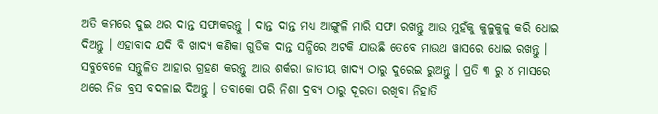ଅତି କମରେ ଦୁଇ ଥର ଦାନ୍ତ ସଫାକରନ୍ତୁ । ଦାନ୍ତ ଦାନ୍ତ ମଧ୍ୟ ଆଙ୍ଗୁଳି ମାରି ସଫା ରଖନ୍ତୁ ଆଉ ମୁହଁକୁ କୁଳୁକୁଳୁ କରି ଧୋଇ ଦିଅନ୍ତୁ । ଏହାବାଦ ଯଦି ବି ଖାଦ୍ୟ କଣିକା ଗୁଡିକ ଦାନ୍ତ ସନ୍ଧିରେ ଅଟକି ଯାଉଛି ତେବେ ମାଉଥ ୱାସରେ ଧୋଇ ରଖନ୍ତୁ । ସବୁବେଳେ ସନ୍ତୁଳିତ ଆହାର ଗ୍ରହଣ କରନ୍ତୁ ଆଉ ଶର୍କରା ଜାତୀୟ ଖାଦ୍ୟ ଠାରୁ ଦୁରେଇ ରୁଅନ୍ତୁ । ପ୍ରତି ୩ ରୁ ୪ ମାସରେ ଥରେ ନିଜ ବ୍ରସ ବଦଳାଇ ଦିଅନ୍ତୁ । ତବାକୋ ପରି ନିଶା ଦ୍ରବ୍ୟ ଠାରୁ ଦୂରତା ରଖିବା ନିହାତି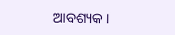ଆବଶ୍ୟକ ।